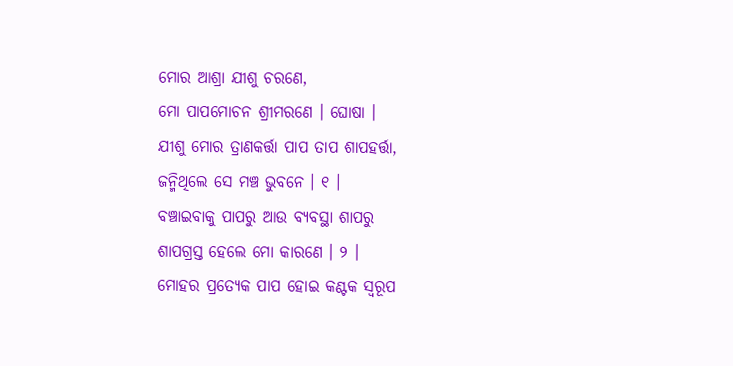ମୋର ଆଶ୍ରା ଯୀଶୁ ଚରଣେ,
ମୋ ପାପମୋଚନ ଶ୍ରୀମରଣେ । ଘୋଷା ।
ଯୀଶୁ ମୋର ତ୍ରାଣକର୍ତ୍ତା ପାପ ତାପ ଶାପହର୍ତ୍ତା,
ଜନ୍ମିଥିଲେ ସେ ମଞ୍ଚ ଭୁବନେ । ୧ ।
ବଞ୍ଚାଇବାକୁ ପାପରୁ ଆଉ ବ୍ୟବସ୍ଥା ଶାପରୁ
ଶାପଗ୍ରସ୍ତ ହେଲେ ମୋ କାରଣେ । ୨ ।
ମୋହର ପ୍ରତ୍ୟେକ ପାପ ହୋଇ କଣ୍ଟକ ସ୍ୱରୂପ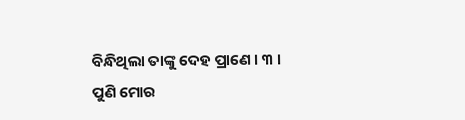ବିନ୍ଧିଥିଲା ତାଙ୍କୁ ଦେହ ପ୍ରାଣେ । ୩ ।
ପୁଣି ମୋର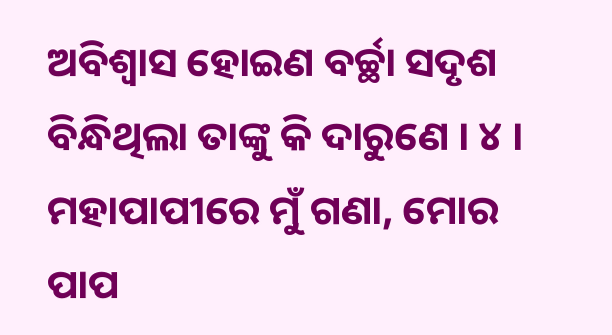ଅବିଶ୍ୱାସ ହୋଇଣ ବର୍ଚ୍ଛା ସଦୃଶ
ବିନ୍ଧିଥିଲା ତାଙ୍କୁ କି ଦାରୁଣେ । ୪ ।
ମହାପାପୀରେ ମୁଁ ଗଣା, ମୋର ପାପ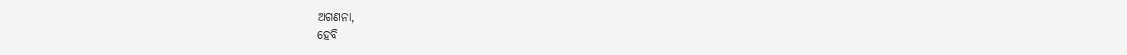ଅଗଣନା,
ହେବି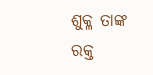ଶୁକ୍ଳ ତାଙ୍କ ରକ୍ତ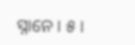ସ୍ନାନେ । ୫ ।